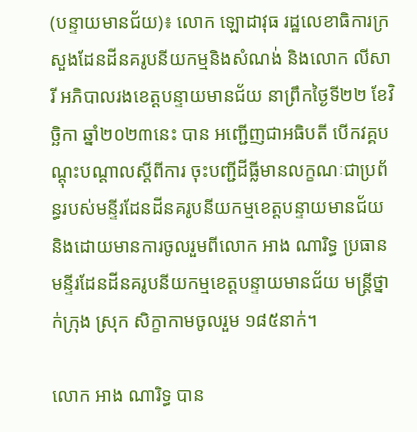(បន្ទាយមានជ័យ)៖ លោក ឡោដាវុធ រដ្ឋលេខាធិការក្រសួងដែនដីនគរូបនីយកម្មនិងសំណង់ និងលោក លីសារី អភិបាលរងខេត្តបន្ទាយមានជ័យ នាព្រឹកថ្ងៃទី២២ ខែវិច្ឆិកា ឆ្នាំ២០២៣នេះ បាន អញ្ជើញជាអធិបតី បើកវគ្គបណ្តុះបណ្តាលស្តីពីការ ចុះបញ្ជីដីធ្លីមានលក្ខណៈជាប្រព័ន្ធរបស់មន្ទីរដែនដីនគរូបនីយកម្មខេត្តបន្ទាយមានជ័យ និងដោយមានការចូលរួមពីលោក អាង ណារិទ្ធ ប្រធានមន្ទីរដែនដីនគរូបនីយកម្មខេត្តបន្ទាយមានជ័យ មន្ត្រីថ្នាក់ក្រុង ស្រុក សិក្ខាកាមចូលរួម ១៨៥នាក់។

លោក អាង ណារិទ្ធ បាន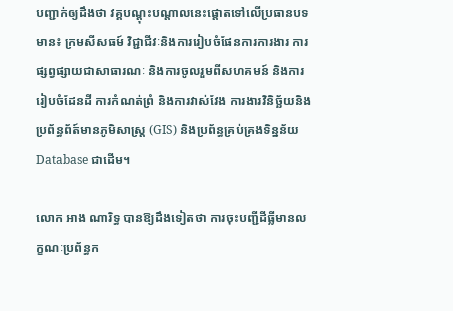បញ្ជាក់ឲ្យដឹងថា វគ្គបណ្តុះបណ្តាលនេះផ្តោតទៅលើប្រធានបទមាន៖ ក្រមសីសធម៍ វិជ្ជាជីវៈនិងការរៀបចំផែនការការងារ ការផ្សព្វផ្សាយជាសាធារណៈ និងការចូលរួមពីសហគមន៍ និងការរៀបចំដែនដី ការកំណត់ព្រំ និងការវាស់វែង ការងារវិនិច្ឆ័យនិងប្រព័ន្ធព័ត៍មានភូមិសាស្ត្រ (GIS) និងប្រព័ន្ធគ្រប់គ្រងទិន្នន័យ Database ជាដើម។

លោក អាង ណារិទ្ធ បានឱ្យដឹងទៀតថា ការចុះបញ្ជីដីធ្លីមានលក្ខណៈប្រព័ន្ធក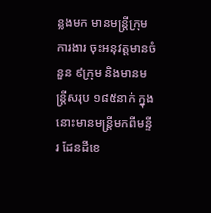ន្លងមក មានមន្ត្រីក្រុមការងារ ចុះអនុវត្តមានចំនួន ៩ក្រុម និងមានមន្ត្រីសរុប ១៨៥នាក់ ក្នុងនោះមានមន្ត្រីមកពីមន្ទីរ ដែនដីខេ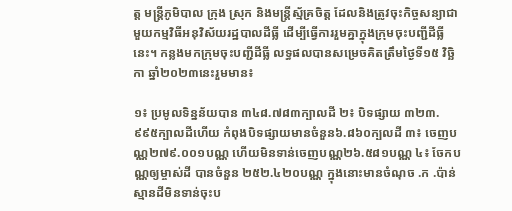ត្ត មន្ត្រីភូមិបាល ក្រុង ស្រុក និងមន្ត្រីស្ម័គ្រចិត្ត ដែលនិងត្រូវចុះកិច្ចសន្យាជាមួយកម្មវិធីអនុវិស័យរដ្ឋបាលដីធ្លី ដើម្បីធ្វើការរួមគ្នាក្នុងក្រុមចុះបញ្ជីដីធ្លីនេះ។ កន្លងមកក្រុមចុះបញ្ជីដីធ្លី លទ្ធផលបានសម្រេចគិតត្រឹមថ្ងៃទី១៥ វិច្ឆិកា ឆ្នាំ២០២៣នេះរួមមាន៖

១៖ ប្រមូលទិន្នន័យបាន ៣៤៨.៧៨៣ក្បាលដី ២៖ បិទផ្សាយ ៣២៣.៩៩៥ក្បាលដីហើយ កំពុងបិទផ្សាយមានចំនួន៦.៨៦០ក្បលដី ៣៖ ចេញបណ្ណ២៧៩.០០១បណ្ណ ហើយមិនទាន់ចេញបណ្ណ២៦.៥៨១បណ្ណ ៤៖ ចែកបណ្ណឲ្យម្ចាស់ដី បានចំនួន ២៥២.៤២០បណ្ណ ក្នុងនោះមានចំណុច .ក .ប៉ាន់ស្មានដីមិនទាន់ចុះប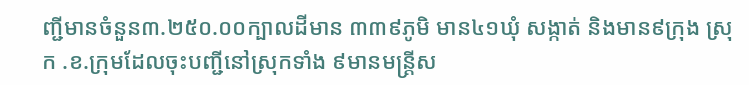ញ្ជីមានចំនួន៣.២៥០.០០ក្បាលដីមាន ៣៣៩ភូមិ មាន៤១ឃុំ សង្កាត់ និងមាន៩ក្រុង ស្រុក .ខ.ក្រុមដែលចុះបញ្ជីនៅស្រុកទាំង ៩មានមន្ត្រីស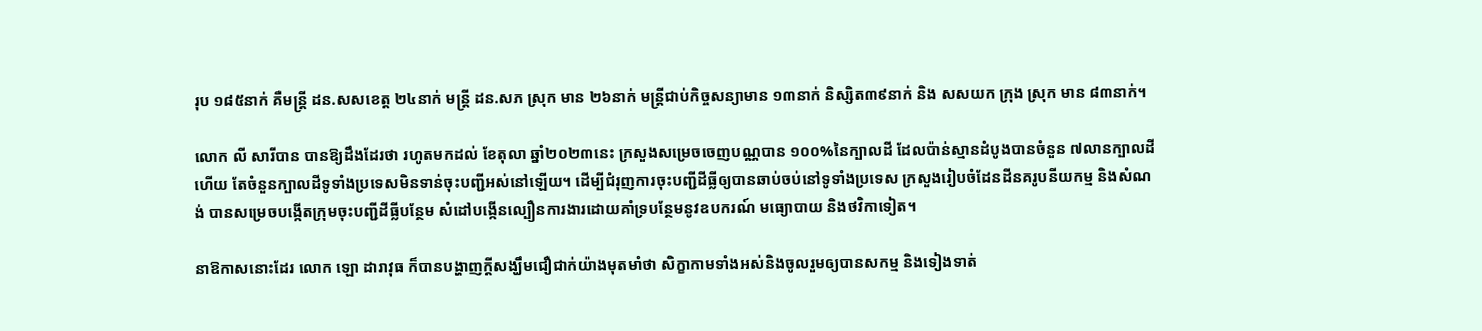រុប ១៨៥នាក់ គឺមន្ត្រី ដន.សសខេត្ត ២៤នាក់ មន្ត្រី ដន.សភ ស្រុក មាន ២៦នាក់ មន្ត្រីជាប់កិច្ចសន្យាមាន ១៣នាក់ និស្សិត៣៩នាក់ និង សសយក ក្រុង ស្រុក មាន ៨៣នាក់។

លោក លី សារីបាន បានឱ្យដឹងដែរថា រហូតមកដល់ ខែតុលា ឆ្នាំ២០២៣នេះ ក្រសួងសម្រេចចេញបណ្ណបាន ១០០%នៃក្បាលដី ដែលប៉ាន់ស្មានដំបូងបានចំនួន ៧លានក្បាលដីហើយ តែចំនួនក្បាលដីទូទាំងប្រទេសមិនទាន់ចុះបញ្ជីអស់នៅឡើយ។ ដើម្បីជំរុញការចុះបញ្ជីដីធ្លីឲ្យបានឆាប់ចប់នៅទូទាំងប្រទេស ក្រសួងរៀបចំដែនដីនគរូបនីយកម្ម និងសំណង់ បានសម្រេចបង្កើតក្រុមចុះបញ្ជីដីធ្លីបន្ថែម សំដៅបង្កើនល្បឿនការងារដោយគាំទ្របន្ថែមនូវឧបករណ៍ មធ្យោបាយ និងថវិកាទៀត។

នាឱកាសនោះដែរ លោក ឡោ ដារាវុធ ក៏បានបង្ហាញក្តីសង្ឃឹមជឿជាក់យ៉ាងមុតមាំថា សិក្ខាកាមទាំងអស់និងចូលរួមឲ្យបានសកម្ម និងទៀងទាត់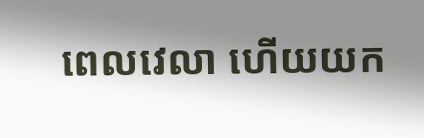ពេលវេលា ហើយយក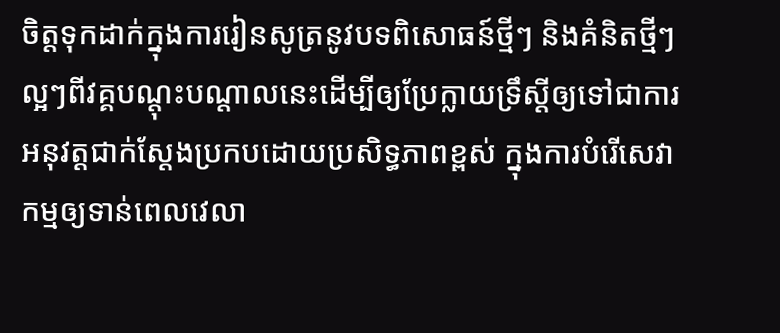ចិត្តទុកដាក់ក្នុងការរៀនសូត្រនូវបទពិសោធន៍ថ្មីៗ និងគំនិតថ្មីៗល្អៗពីវគ្គបណ្តុះបណ្តាលនេះដើម្បីឲ្យប្រែក្លាយទ្រឹស្តីឲ្យទៅជាការអនុវត្តជាក់ស្តែងប្រកបដោយប្រសិទ្ធភាពខ្ពស់ ក្នុងការបំរើសេវាកម្មឲ្យទាន់ពេលវេលា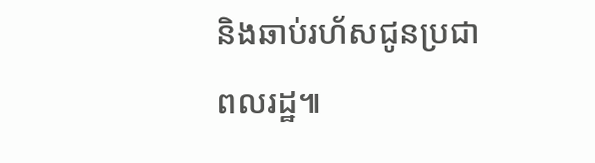និងឆាប់រហ័សជូនប្រជាពលរដ្ឋ៕